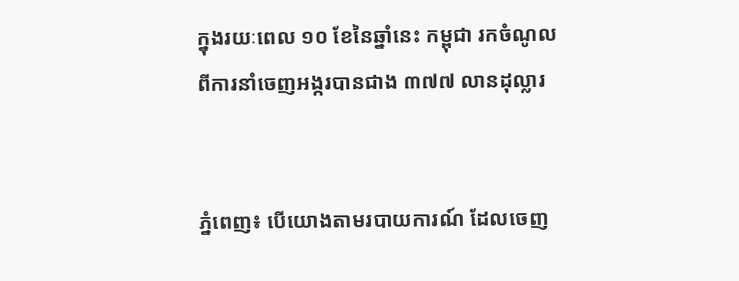ក្នុងរយៈពេល ១០ ខែនៃឆ្នាំនេះ កម្ពុជា រកចំណូលពីការនាំចេញអង្ករបានជាង ៣៧៧ លានដុល្លារ


ភ្នំពេញ៖ បើយោងតាមរបាយការណ៍ ដែលចេញ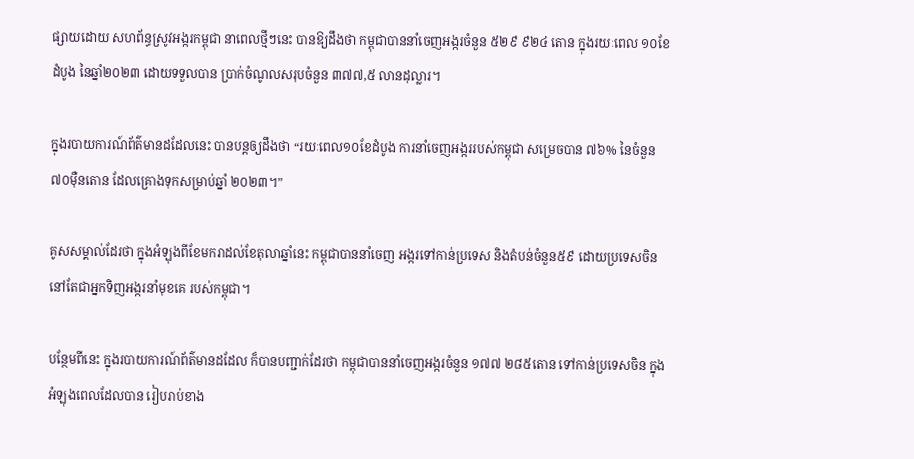ផ្សាយដោយ សហព័ន្ធស្រូវអង្ករកម្ពុជា នាពេលថ្មីៗនេះ បានឱ្យដឹងថា កម្ពុជាបាននាំចេញអង្ករចំនួន ៥២៩ ៩២៤ តោន ក្នុងរយៈពេល ១០ខែដំបូង នៃឆ្នាំ២០២៣ ដោយទទួលបាន ប្រាក់ចំណូលសរុបចំនួន ៣៧៧,៥ លានដុល្លារ។

ក្នុងរបាយការណ៍ព័ត៌មានដដែលនេះ បានបន្តឲ្យដឹងថា “រយៈពេល១០ខែដំបូង ការនាំចេញអង្កររបស់កម្ពុជា សម្រេចបាន ៧៦% នៃចំនួន ៧០ម៉ឺនតោន ដែលគ្រោងទុកសម្រាប់ឆ្នាំ ២០២៣។”

គូសសម្គាល់ដែរថា ក្នុងអំឡុងពីខែមករាដល់ខែតុលាឆ្នាំនេះ កម្ពុជាបាននាំចេញ អង្ករទៅកាន់ប្រទេស និងតំបន់ចំនួន៥៩ ដោយប្រទេសចិន នៅតែជាអ្នកទិញអង្ករនាំមុខគេ របស់កម្ពុជា។

បន្ថែមពីនេះ ក្នុងរបាយការណ៍ព័ត៌មានដដែល ក៏បានបញ្ជាក់ដែរថា កម្ពុជាបាននាំចេញអង្ករចំនួន ១៧៧ ២៨៥តោន ទៅកាន់ប្រទេសចិន ក្នុងអំឡុងពេលដែលបាន រៀបរាប់ខាង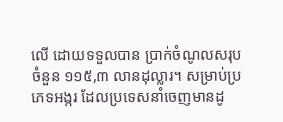លើ ដោយទទួលបាន ប្រាក់ចំណូលសរុបចំនួន ១១៥,៣ លានដុល្លារ។ សម្រាប់ប្រភេទអង្ករ ដែលប្រទេសនាំចេញមានដូ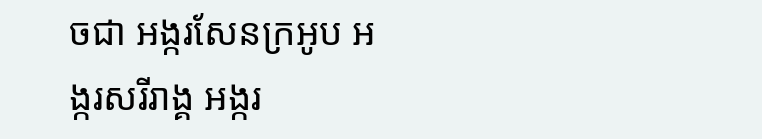ចជា អង្ករសែនក្រអូប អង្ករសរីរាង្គ អង្ករ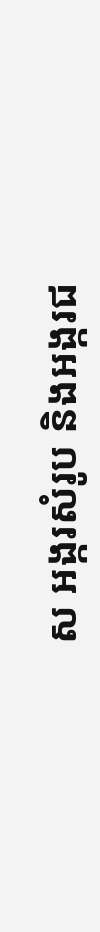ស អង្ករសំរូប និងអង្ករជ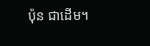ប៉ុន ជាដើម។